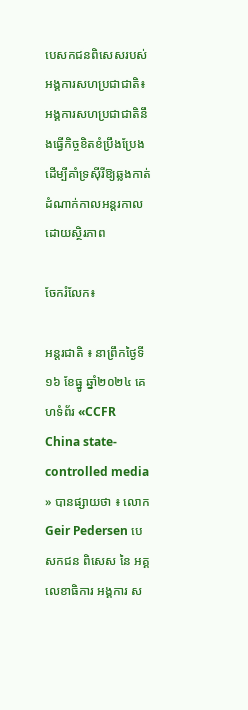បេសកជនពិសេសរបស់អង្គការសហប្រជាជាតិ៖ អង្គការសហប្រជាជាតិនឹងធ្វើកិច្ចខិតខំប្រឹងប្រែង ដើម្បីគាំទ្រស៊ីរីឱ្យឆ្លងកាត់ដំណាក់កាលអន្តរកាលដោយស្ថិរភាព

ចែករំលែក៖

អន្តរជាតិ ៖ នាព្រឹកថ្ងៃទី១៦ ខែធ្នូ ឆ្នាំ២០២៤ គេហទំព័រ «CCFR China state-controlled media » បានផ្សាយថា ៖ លោក Geir Pedersen បេសកជន ពិសេស នៃ អគ្គលេខាធិការ អង្គការ ស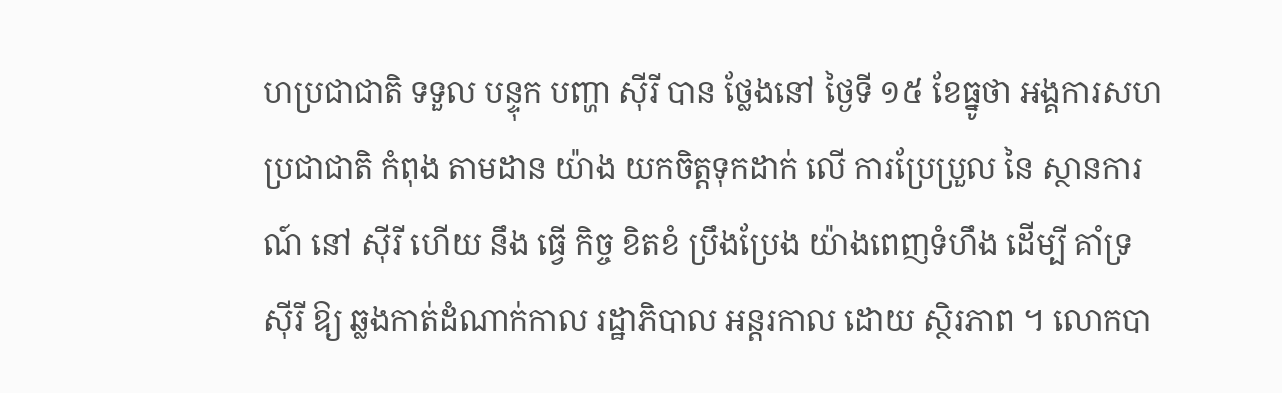ហប្រជាជាតិ ទទួល បន្ទុក បញ្ហា ស៊ីរី បាន ថ្លែងនៅ ថ្ងៃទី ១៥ ខែធ្នូថា អង្គការសហប្រជាជាតិ កំពុង តាមដាន យ៉ាង យកចិត្តទុកដាក់ លើ ការប្រែប្រួល នៃ ស្ថានការណ៍ នៅ ស៊ីរី ហើយ នឹង ធ្វើ កិច្ច ខិតខំ ប្រឹងប្រែង យ៉ាងពេញទំហឹង ដើម្បី គាំទ្រ ស៊ីរី ឱ្យ ឆ្លងកាត់ដំណាក់កាល រដ្ឋាភិបាល អន្តរកាល ដោយ ស្ថិរភាព ។ លោកបា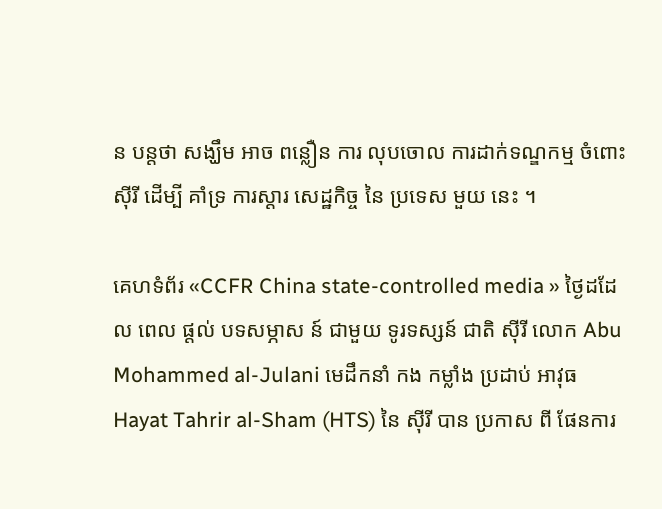ន បន្តថា សង្ឃឹម អាច ពន្លឿន ការ លុបចោល ការដាក់ទណ្ឌកម្ម ចំពោះ ស៊ីរី ដើម្បី គាំទ្រ ការស្តារ សេដ្ឋកិច្ច នៃ ប្រទេស មួយ នេះ ។

គេហទំព័រ «CCFR China state-controlled media » ថ្ងៃដដែល ពេល ផ្តល់ បទសម្ភាស ន៍ ជាមួយ ទូរទស្សន៍ ជាតិ ស៊ីរី លោក Abu Mohammed al-Julani មេដឹកនាំ កង កម្លាំង ប្រដាប់ អាវុធ Hayat Tahrir al-Sham (HTS) នៃ ស៊ីរី បាន ប្រកាស ពី ផែនការ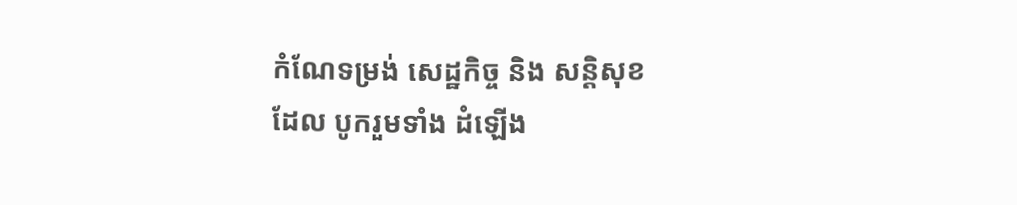កំណែទម្រង់ សេដ្ឋកិច្ច និង សន្តិសុខ ដែល បូករួមទាំង ដំឡើង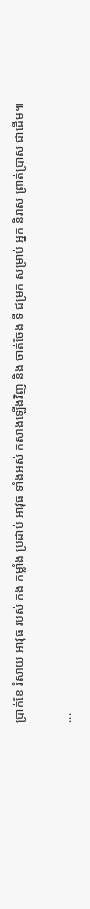ប្រាក់ខែ រំសាយ អាវុធ របស់ កង កម្លាំង ប្រដាប់ អាវុធ ទាំងអស់ កសាងឡើងវិញ និង ចាត់ចែង ទី ជម្រក សម្រាប់ អ្នក និរាស ព្រាត់ប្រាស ជាដើម៕

...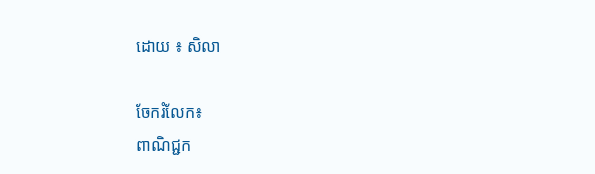ដោយ ៖ សិលា

ចែករំលែក៖
ពាណិជ្ជក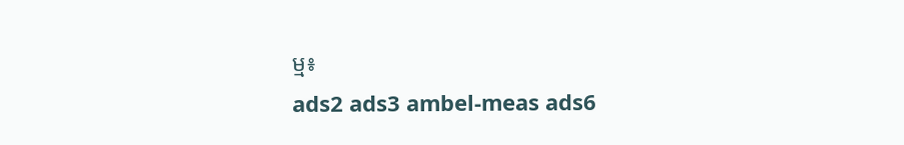ម្ម៖
ads2 ads3 ambel-meas ads6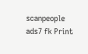scanpeople ads7 fk Print